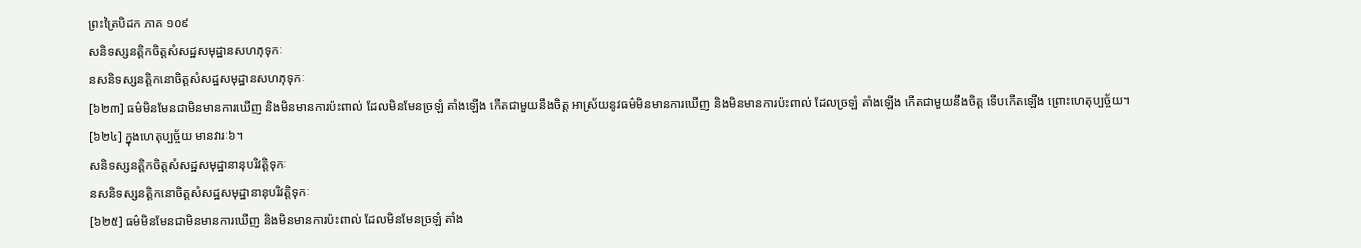ព្រះត្រៃបិដក ភាគ ១០៩
សនិទស្សនត្តិកចិត្តសំសដ្ឋសមុដ្ឋានសហភុទុកៈ
នសនិទស្សនត្តិកនោចិត្តសំសដ្ឋសមុដ្ឋានសហភុទុកៈ
[៦២៣] ធម៌មិនមែនជាមិនមានការឃើញ និងមិនមានការប៉ះពាល់ ដែលមិនមែនច្រឡំ តាំងឡើង កើតជាមួយនឹងចិត្ត អាស្រ័យនូវធម៌មិនមានការឃើញ និងមិនមានការប៉ះពាល់ ដែលច្រឡំ តាំងឡើង កើតជាមួយនឹងចិត្ត ទើបកើតឡើង ព្រោះហេតុប្បច្ច័យ។
[៦២៤] ក្នុងហេតុប្បច្ច័យ មានវារៈ៦។
សនិទស្សនត្តិកចិត្តសំសដ្ឋសមុដ្ឋានានុបរិវត្តិទុកៈ
នសនិទស្សនត្តិកនោចិត្តសំសដ្ឋសមុដ្ឋានានុបរិវត្តិទុកៈ
[៦២៥] ធម៌មិនមែនជាមិនមានការឃើញ និងមិនមានការប៉ះពាល់ ដែលមិនមែនច្រឡំ តាំង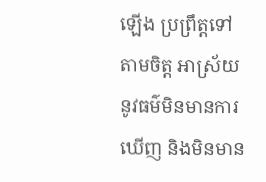ឡើង ប្រព្រឹត្តទៅតាមចិត្ត អាស្រ័យនូវធម៌មិនមានការឃើញ និងមិនមាន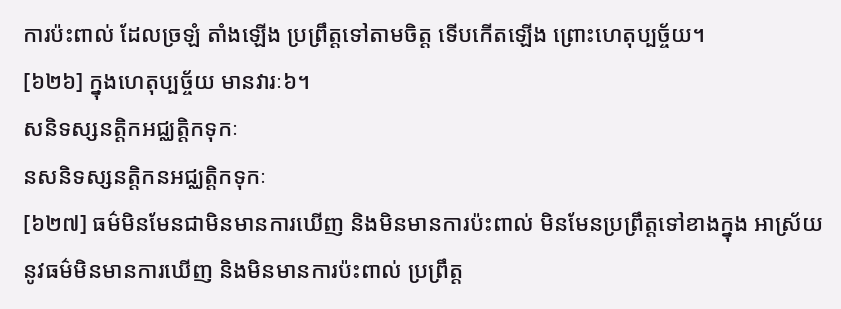ការប៉ះពាល់ ដែលច្រឡំ តាំងឡើង ប្រព្រឹត្តទៅតាមចិត្ត ទើបកើតឡើង ព្រោះហេតុប្បច្ច័យ។
[៦២៦] ក្នុងហេតុប្បច្ច័យ មានវារៈ៦។
សនិទស្សនត្តិកអជ្ឈត្តិកទុកៈ
នសនិទស្សនត្តិកនអជ្ឈត្តិកទុកៈ
[៦២៧] ធម៌មិនមែនជាមិនមានការឃើញ និងមិនមានការប៉ះពាល់ មិនមែនប្រព្រឹត្តទៅខាងក្នុង អាស្រ័យនូវធម៌មិនមានការឃើញ និងមិនមានការប៉ះពាល់ ប្រព្រឹត្ត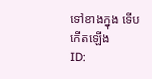ទៅខាងក្នុង ទើបកើតឡើង
ID: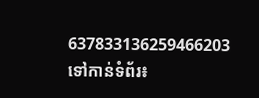637833136259466203
ទៅកាន់ទំព័រ៖